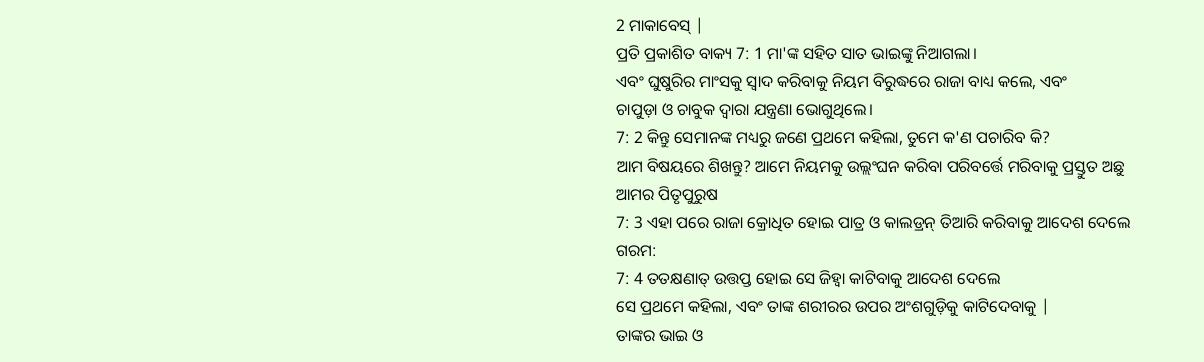2 ମାକାବେସ୍ |
ପ୍ରତି ପ୍ରକାଶିତ ବାକ୍ୟ 7: 1 ମା'ଙ୍କ ସହିତ ସାତ ଭାଇଙ୍କୁ ନିଆଗଲା।
ଏବଂ ଘୁଷୁରିର ମାଂସକୁ ସ୍ୱାଦ କରିବାକୁ ନିୟମ ବିରୁଦ୍ଧରେ ରାଜା ବାଧ୍ୟ କଲେ, ଏବଂ
ଚାପୁଡ଼ା ଓ ଚାବୁକ ଦ୍ୱାରା ଯନ୍ତ୍ରଣା ଭୋଗୁଥିଲେ।
7: 2 କିନ୍ତୁ ସେମାନଙ୍କ ମଧ୍ୟରୁ ଜଣେ ପ୍ରଥମେ କହିଲା, ତୁମେ କ'ଣ ପଚାରିବ କି?
ଆମ ବିଷୟରେ ଶିଖନ୍ତୁ? ଆମେ ନିୟମକୁ ଉଲ୍ଲଂଘନ କରିବା ପରିବର୍ତ୍ତେ ମରିବାକୁ ପ୍ରସ୍ତୁତ ଅଛୁ
ଆମର ପିତୃପୁରୁଷ
7: 3 ଏହା ପରେ ରାଜା କ୍ରୋଧିତ ହୋଇ ପାତ୍ର ଓ କାଲଡ୍ରନ୍ ତିଆରି କରିବାକୁ ଆଦେଶ ଦେଲେ
ଗରମ:
7: 4 ତତକ୍ଷଣାତ୍ ଉତ୍ତପ୍ତ ହୋଇ ସେ ଜିହ୍ବା କାଟିବାକୁ ଆଦେଶ ଦେଲେ
ସେ ପ୍ରଥମେ କହିଲା, ଏବଂ ତାଙ୍କ ଶରୀରର ଉପର ଅଂଶଗୁଡ଼ିକୁ କାଟିଦେବାକୁ |
ତାଙ୍କର ଭାଇ ଓ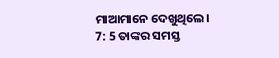ମାଆମାନେ ଦେଖୁଥିଲେ।
7: 5 ତାଙ୍କର ସମସ୍ତ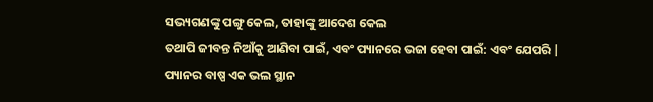ସଭ୍ୟଗଣଙ୍କୁ ପଙ୍ଗୁ କେଲ, ତାହାଙ୍କୁ ଆଦେଶ କେଲ
ତଥାପି ଜୀବନ୍ତ ନିଆଁକୁ ଆଣିବା ପାଇଁ, ଏବଂ ପ୍ୟାନରେ ଭଜା ହେବା ପାଇଁ: ଏବଂ ଯେପରି |
ପ୍ୟାନର ବାଷ୍ପ ଏକ ଭଲ ସ୍ଥାନ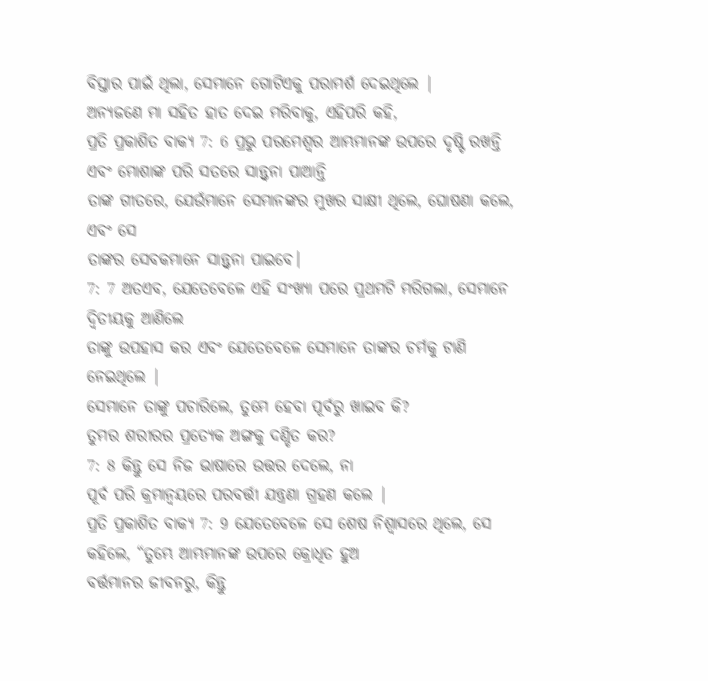ବିସ୍ତାର ପାଇଁ ଥିଲା, ସେମାନେ ଗୋଟିଏକୁ ପରାମର୍ଶ ଦେଇଥିଲେ |
ଅନ୍ୟଜଣେ ମା ସହିତ ହାତ ଦେଇ ମରିବାକୁ, ଏହିପରି କହି,
ପ୍ରତି ପ୍ରକାଶିତ ବାକ୍ୟ 7: 6 ପ୍ରଭୁ ପରମେଶ୍ୱର ଆମ୍ଭମାନଙ୍କ ଉପରେ ଦୃଷ୍ଟି ରଖନ୍ତି ଏବଂ ମୋଶାଙ୍କ ପରି ସତରେ ସାନ୍ତ୍ୱନା ପାଆନ୍ତି
ତାଙ୍କ ଗୀତରେ, ଯେଉଁମାନେ ସେମାନଙ୍କର ମୁଖର ସାକ୍ଷୀ ଥିଲେ, ଘୋଷଣା କଲେ, ଏବଂ ସେ
ତାଙ୍କର ସେବକମାନେ ସାନ୍ତ୍ୱନା ପାଇବେ।
7: 7 ଅତଏବ, ଯେତେବେଳେ ଏହି ସଂଖ୍ୟା ପରେ ପ୍ରଥମଟି ମରିଗଲା, ସେମାନେ ଦ୍ୱିତୀୟକୁ ଆଣିଲେ
ତାଙ୍କୁ ଉପହାସ କର ଏବଂ ଯେତେବେଳେ ସେମାନେ ତାଙ୍କର ଚର୍ମକୁ ଟାଣି ନେଇଥିଲେ |
ସେମାନେ ତାଙ୍କୁ ପଚାରିଲେ, ତୁମେ ହେବା ପୂର୍ବରୁ ଖାଇବ କି?
ତୁମର ଶରୀରର ପ୍ରତ୍ୟେକ ଅଙ୍ଗକୁ ଦଣ୍ଡିତ କର?
7: 8 କିନ୍ତୁ ସେ ନିଜ ଭାଷାରେ ଉତ୍ତର ଦେଲେ, ନା
ପୂର୍ବ ପରି କ୍ରମାନ୍ୱୟରେ ପରବର୍ତ୍ତୀ ଯନ୍ତ୍ରଣା ଗ୍ରହଣ କଲେ |
ପ୍ରତି ପ୍ରକାଶିତ ବାକ୍ୟ 7: 9 ଯେତେବେଳେ ସେ ଶେଷ ନିଶ୍ୱାସରେ ଥିଲେ, ସେ କହିଲେ, “ତୁମ୍ଭେ ଆମ୍ଭମାନଙ୍କ ଉପରେ କ୍ରୋଧିତ ହୁଅ
ବର୍ତ୍ତମାନର ଜୀବନରୁ, କିନ୍ତୁ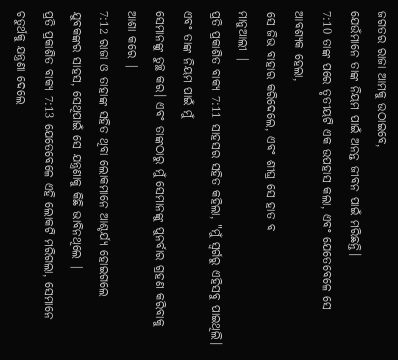ଜଗତର ରାଜା ଆମକୁ ଉଠାଇବେ,
ଯେଉଁମାନେ ତାଙ୍କ ନିୟମ ପାଇଁ ଅନନ୍ତ ଜୀବନ ପାଇଁ ମରିଛନ୍ତି।
7:10 ତାଙ୍କ ପରେ ତୃତୀୟଟି ଏକ ଉପହାସ କଲା, ଏବଂ ଯେତେବେଳେ ସେ ଆବଶ୍ୟକ ହେଲା,
ସେ ଜିଭ ବାହାର କରିଦେଲେ, ଏବଂ ଶୀଘ୍ର ସେ ହାତ ବ
ମାନୁଆଲୀ |
ପ୍ରତି ପ୍ରକାଶିତ ବାକ୍ୟ 7:11 ସାହସର ସହିତ କହିଲା, "ମୁଁ ସ୍ୱର୍ଗରୁ ଏହିସବୁ ପାଇଥିଲି। ଏବଂ ତାଙ୍କ ନିୟମ ପାଇଁ ମୁଁ
ସେମାନଙ୍କୁ ତୁଚ୍ଛ କର। ଏବଂ ତାଙ୍କଠାରୁ ମୁଁ ସେମାନଙ୍କୁ ପୁନର୍ବାର ଗ୍ରହଣ କରିବାକୁ ଆଶା କରେ |
7:12 ରାଜା ଓ ତାହାଙ୍କ ସହିତ ଥିବା ଲୋକମାନେ ଆଶ୍ଚର୍ଯ୍ୟ ହୋଇଗଲେ
ଯୁବକଙ୍କର ସାହସ, ସେଥିପାଇଁ ସେ ଯନ୍ତ୍ରଣାକୁ କିଛି ଭାବିନଥିଲେ |
ପ୍ରତି ପ୍ରକାଶିତ ବାକ୍ୟ 7:13 ଯେତେବେଳେ ଏହି ଲୋକଟି ମରିଗଲା, ସେମାନେ ଚତୁର୍ଥକୁ ଯନ୍ତ୍ରଣା ଦେଲେ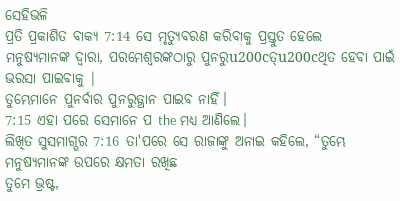ସେହିଭଳି
ପ୍ରତି ପ୍ରକାଶିତ ବାକ୍ୟ 7:14 ସେ ମୃତ୍ୟୁବରଣ କରିବାକୁ ପ୍ରସ୍ତୁତ ହେଲେ
ମନୁଷ୍ୟମାନଙ୍କ ଦ୍ୱାରା, ପରମେଶ୍ୱରଙ୍କଠାରୁ ପୁନରୁu200cତ୍u200cଥିତ ହେବା ପାଇଁ ଭରସା ପାଇବାକୁ |
ତୁମ୍ଭେମାନେ ପୁନର୍ବାର ପୁନରୁତ୍ଥାନ ପାଇବ ନାହିଁ।
7:15 ଏହା ପରେ ସେମାନେ ପ the ମଧ୍ୟ ଆଣିଲେ।
ଲିଖିତ ସୁସମାଗ୍ଭର 7:16 ତା'ପରେ ସେ ରାଜାଙ୍କୁ ଅନାଇ କହିଲେ, “ତୁମ୍ଭେ ମନୁଷ୍ୟମାନଙ୍କ ଉପରେ କ୍ଷମତା ରଖିଛ
ତୁମେ ଭ୍ରଷ୍ଟ,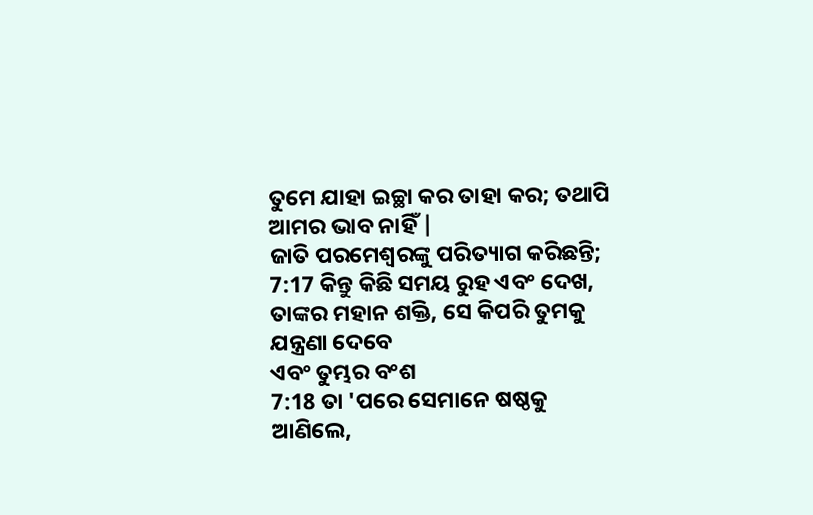ତୁମେ ଯାହା ଇଚ୍ଛା କର ତାହା କର; ତଥାପି ଆମର ଭାବ ନାହିଁ |
ଜାତି ପରମେଶ୍ୱରଙ୍କୁ ପରିତ୍ୟାଗ କରିଛନ୍ତି;
7:17 କିନ୍ତୁ କିଛି ସମୟ ରୁହ ଏବଂ ଦେଖ, ତାଙ୍କର ମହାନ ଶକ୍ତି, ସେ କିପରି ତୁମକୁ ଯନ୍ତ୍ରଣା ଦେବେ
ଏବଂ ତୁମ୍ଭର ବଂଶ
7:18 ତା 'ପରେ ସେମାନେ ଷଷ୍ଠକୁ ଆଣିଲେ,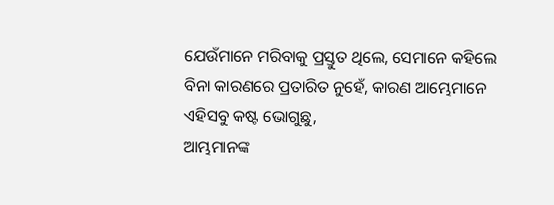ଯେଉଁମାନେ ମରିବାକୁ ପ୍ରସ୍ତୁତ ଥିଲେ, ସେମାନେ କହିଲେ
ବିନା କାରଣରେ ପ୍ରତାରିତ ନୁହେଁ, କାରଣ ଆମ୍ଭେମାନେ ଏହିସବୁ କଷ୍ଟ ଭୋଗୁଛୁ,
ଆମ୍ଭମାନଙ୍କ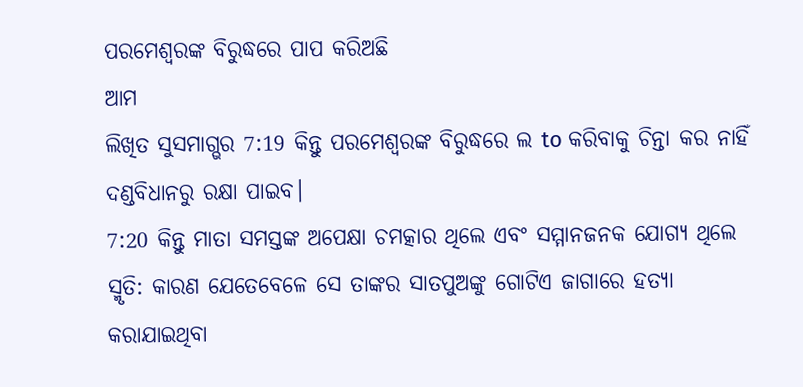ପରମେଶ୍ୱରଙ୍କ ବିରୁଦ୍ଧରେ ପାପ କରିଅଛି
ଆମ
ଲିଖିତ ସୁସମାଗ୍ଭର 7:19 କିନ୍ତୁ ପରମେଶ୍ୱରଙ୍କ ବିରୁଦ୍ଧରେ ଲ to କରିବାକୁ ଚିନ୍ତା କର ନାହିଁ
ଦଣ୍ଡବିଧାନରୁ ରକ୍ଷା ପାଇବ।
7:20 କିନ୍ତୁ ମାତା ସମସ୍ତଙ୍କ ଅପେକ୍ଷା ଚମତ୍କାର ଥିଲେ ଏବଂ ସମ୍ମାନଜନକ ଯୋଗ୍ୟ ଥିଲେ
ସ୍ମୃତି: କାରଣ ଯେତେବେଳେ ସେ ତାଙ୍କର ସାତପୁଅଙ୍କୁ ଗୋଟିଏ ଜାଗାରେ ହତ୍ୟା କରାଯାଇଥିବା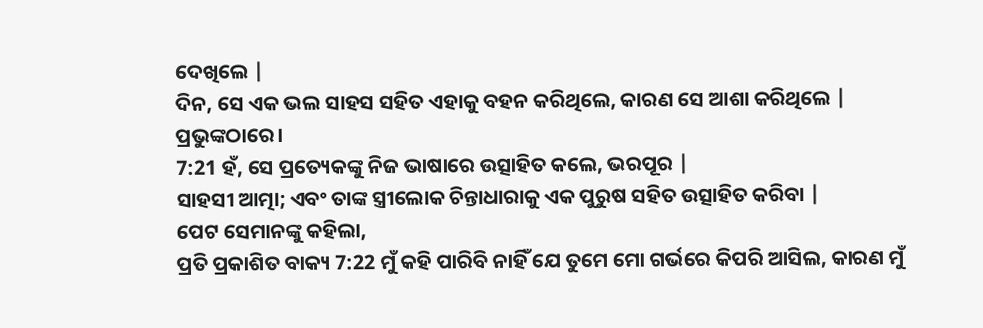ଦେଖିଲେ |
ଦିନ, ସେ ଏକ ଭଲ ସାହସ ସହିତ ଏହାକୁ ବହନ କରିଥିଲେ, କାରଣ ସେ ଆଶା କରିଥିଲେ |
ପ୍ରଭୁଙ୍କଠାରେ।
7:21 ହଁ, ସେ ପ୍ରତ୍ୟେକଙ୍କୁ ନିଜ ଭାଷାରେ ଉତ୍ସାହିତ କଲେ, ଭରପୂର |
ସାହସୀ ଆତ୍ମା; ଏବଂ ତାଙ୍କ ସ୍ତ୍ରୀଲୋକ ଚିନ୍ତାଧାରାକୁ ଏକ ପୁରୁଷ ସହିତ ଉତ୍ସାହିତ କରିବା |
ପେଟ ସେମାନଙ୍କୁ କହିଲା,
ପ୍ରତି ପ୍ରକାଶିତ ବାକ୍ୟ 7:22 ମୁଁ କହି ପାରିବି ନାହିଁ ଯେ ତୁମେ ମୋ ଗର୍ଭରେ କିପରି ଆସିଲ, କାରଣ ମୁଁ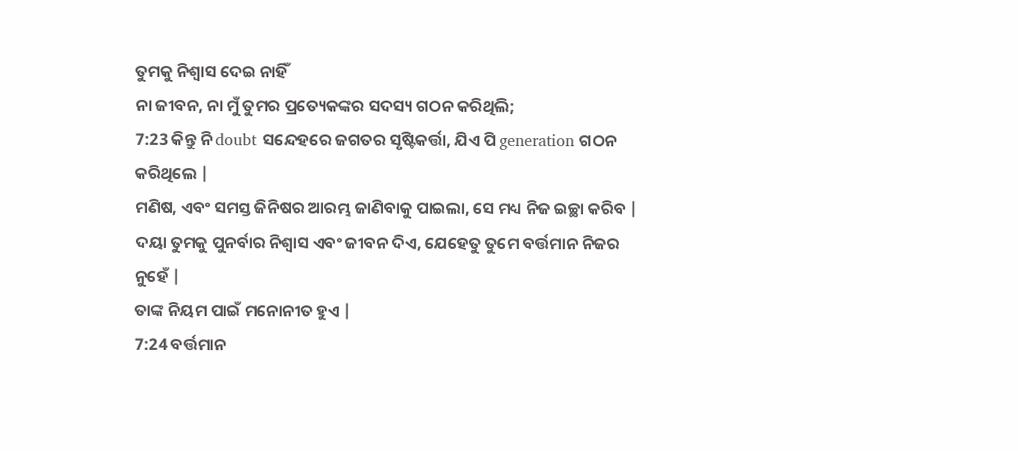ତୁମକୁ ନିଶ୍ୱାସ ଦେଇ ନାହିଁ
ନା ଜୀବନ, ନା ମୁଁ ତୁମର ପ୍ରତ୍ୟେକଙ୍କର ସଦସ୍ୟ ଗଠନ କରିଥିଲି;
7:23 କିନ୍ତୁ ନି doubt ସନ୍ଦେହରେ ଜଗତର ସୃଷ୍ଟିକର୍ତ୍ତା, ଯିଏ ପି generation ଗଠନ କରିଥିଲେ |
ମଣିଷ, ଏବଂ ସମସ୍ତ ଜିନିଷର ଆରମ୍ଭ ଜାଣିବାକୁ ପାଇଲା, ସେ ମଧ୍ୟ ନିଜ ଇଚ୍ଛା କରିବ |
ଦୟା ତୁମକୁ ପୁନର୍ବାର ନିଶ୍ୱାସ ଏବଂ ଜୀବନ ଦିଏ, ଯେହେତୁ ତୁମେ ବର୍ତ୍ତମାନ ନିଜର ନୁହେଁ |
ତାଙ୍କ ନିୟମ ପାଇଁ ମନୋନୀତ ହୁଏ |
7:24 ବର୍ତ୍ତମାନ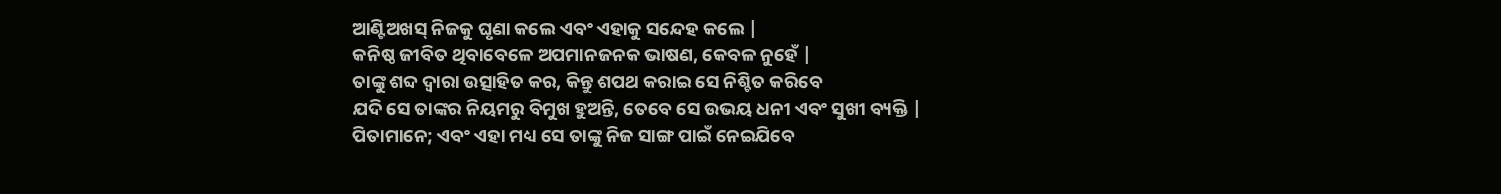ଆଣ୍ଟିଅଖସ୍ ନିଜକୁ ଘୃଣା କଲେ ଏବଂ ଏହାକୁ ସନ୍ଦେହ କଲେ |
କନିଷ୍ଠ ଜୀବିତ ଥିବାବେଳେ ଅପମାନଜନକ ଭାଷଣ, କେବଳ ନୁହେଁ |
ତାଙ୍କୁ ଶବ୍ଦ ଦ୍ୱାରା ଉତ୍ସାହିତ କର, କିନ୍ତୁ ଶପଥ କରାଇ ସେ ନିଶ୍ଚିତ କରିବେ
ଯଦି ସେ ତାଙ୍କର ନିୟମରୁ ବିମୁଖ ହୁଅନ୍ତି, ତେବେ ସେ ଉଭୟ ଧନୀ ଏବଂ ସୁଖୀ ବ୍ୟକ୍ତି |
ପିତାମାନେ; ଏବଂ ଏହା ମଧ୍ୟ ସେ ତାଙ୍କୁ ନିଜ ସାଙ୍ଗ ପାଇଁ ନେଇଯିବେ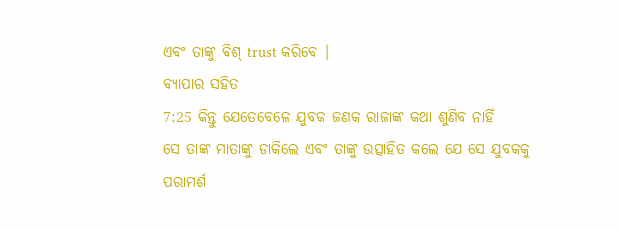ଏବଂ ତାଙ୍କୁ ବିଶ୍ trust କରିବେ |
ବ୍ୟାପାର ସହିତ
7:25 କିନ୍ତୁ ଯେତେବେଳେ ଯୁବକ ଜଣକ ରାଜାଙ୍କ କଥା ଶୁଣିବ ନାହିଁ
ସେ ତାଙ୍କ ମାତାଙ୍କୁ ଡାକିଲେ ଏବଂ ତାଙ୍କୁ ଉତ୍ସାହିତ କଲେ ଯେ ସେ ଯୁବକକୁ ପରାମର୍ଶ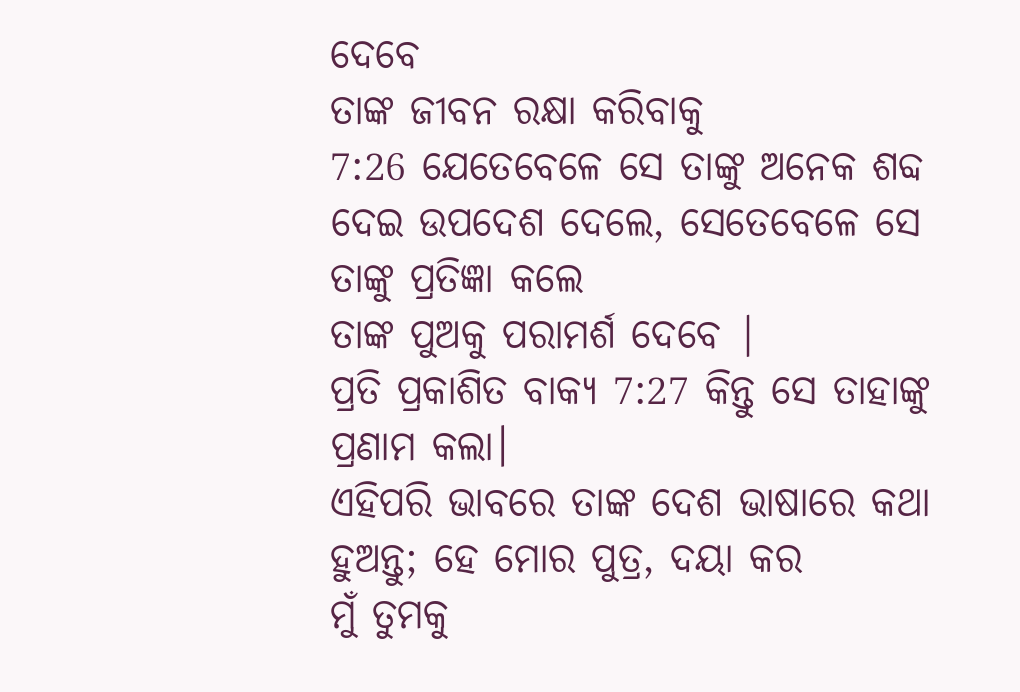ଦେବେ
ତାଙ୍କ ଜୀବନ ରକ୍ଷା କରିବାକୁ
7:26 ଯେତେବେଳେ ସେ ତାଙ୍କୁ ଅନେକ ଶବ୍ଦ ଦେଇ ଉପଦେଶ ଦେଲେ, ସେତେବେଳେ ସେ ତାଙ୍କୁ ପ୍ରତିଜ୍ଞା କଲେ
ତାଙ୍କ ପୁଅକୁ ପରାମର୍ଶ ଦେବେ |
ପ୍ରତି ପ୍ରକାଶିତ ବାକ୍ୟ 7:27 କିନ୍ତୁ ସେ ତାହାଙ୍କୁ ପ୍ରଣାମ କଲା।
ଏହିପରି ଭାବରେ ତାଙ୍କ ଦେଶ ଭାଷାରେ କଥା ହୁଅନ୍ତୁ; ହେ ମୋର ପୁତ୍ର, ଦୟା କର
ମୁଁ ତୁମକୁ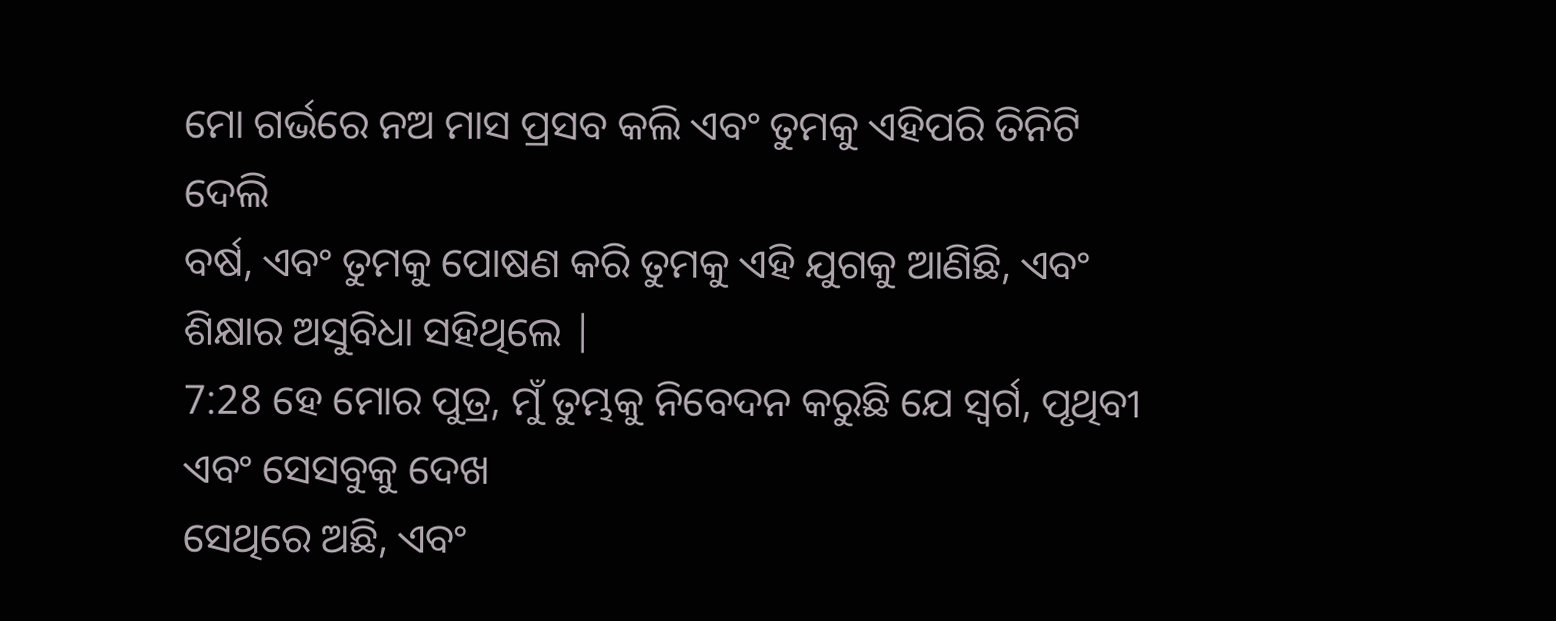ମୋ ଗର୍ଭରେ ନଅ ମାସ ପ୍ରସବ କଲି ଏବଂ ତୁମକୁ ଏହିପରି ତିନିଟି ଦେଲି
ବର୍ଷ, ଏବଂ ତୁମକୁ ପୋଷଣ କରି ତୁମକୁ ଏହି ଯୁଗକୁ ଆଣିଛି, ଏବଂ
ଶିକ୍ଷାର ଅସୁବିଧା ସହିଥିଲେ |
7:28 ହେ ମୋର ପୁତ୍ର, ମୁଁ ତୁମ୍ଭକୁ ନିବେଦନ କରୁଛି ଯେ ସ୍ୱର୍ଗ, ପୃଥିବୀ ଏବଂ ସେସବୁକୁ ଦେଖ
ସେଥିରେ ଅଛି, ଏବଂ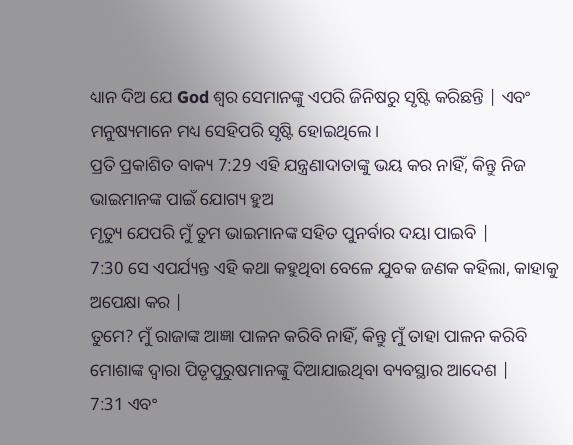ଧ୍ୟାନ ଦିଅ ଯେ God ଶ୍ବର ସେମାନଙ୍କୁ ଏପରି ଜିନିଷରୁ ସୃଷ୍ଟି କରିଛନ୍ତି | ଏବଂ
ମନୁଷ୍ୟମାନେ ମଧ୍ୟ ସେହିପରି ସୃଷ୍ଟି ହୋଇଥିଲେ।
ପ୍ରତି ପ୍ରକାଶିତ ବାକ୍ୟ 7:29 ଏହି ଯନ୍ତ୍ରଣାଦାତାଙ୍କୁ ଭୟ କର ନାହିଁ, କିନ୍ତୁ ନିଜ ଭାଇମାନଙ୍କ ପାଇଁ ଯୋଗ୍ୟ ହୁଅ
ମୃତ୍ୟୁ ଯେପରି ମୁଁ ତୁମ ଭାଇମାନଙ୍କ ସହିତ ପୁନର୍ବାର ଦୟା ପାଇବି |
7:30 ସେ ଏପର୍ଯ୍ୟନ୍ତ ଏହି କଥା କହୁଥିବା ବେଳେ ଯୁବକ ଜଣକ କହିଲା, କାହାକୁ ଅପେକ୍ଷା କର |
ତୁମେ? ମୁଁ ରାଜାଙ୍କ ଆଜ୍ଞା ପାଳନ କରିବି ନାହିଁ, କିନ୍ତୁ ମୁଁ ତାହା ପାଳନ କରିବି
ମୋଶାଙ୍କ ଦ୍ୱାରା ପିତୃପୁରୁଷମାନଙ୍କୁ ଦିଆଯାଇଥିବା ବ୍ୟବସ୍ଥାର ଆଦେଶ |
7:31 ଏବଂ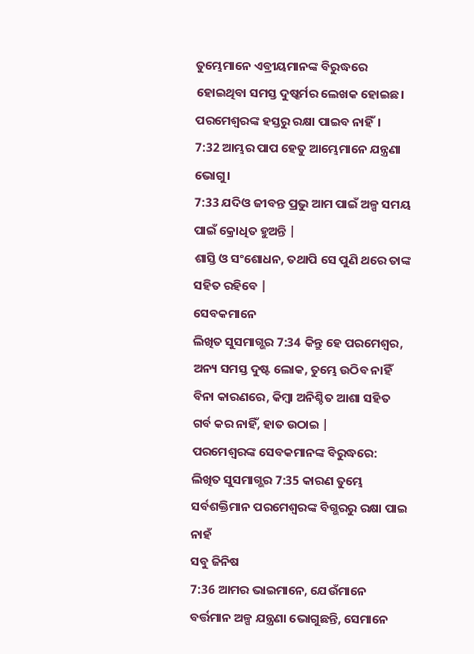ତୁମ୍ଭେମାନେ ଏବ୍ରୀୟମାନଙ୍କ ବିରୁଦ୍ଧରେ ହୋଇଥିବା ସମସ୍ତ ଦୁଷ୍କର୍ମର ଲେଖକ ହୋଇଛ।
ପରମେଶ୍ୱରଙ୍କ ହସ୍ତରୁ ରକ୍ଷା ପାଇବ ନାହିଁ।
7:32 ଆମ୍ଭର ପାପ ହେତୁ ଆମ୍ଭେମାନେ ଯନ୍ତ୍ରଣା ଭୋଗୁ।
7:33 ଯଦିଓ ଜୀବନ୍ତ ପ୍ରଭୁ ଆମ ପାଇଁ ଅଳ୍ପ ସମୟ ପାଇଁ କ୍ରୋଧିତ ହୁଅନ୍ତି |
ଶାସ୍ତି ଓ ସଂଶୋଧନ, ତଥାପି ସେ ପୁଣି ଥରେ ତାଙ୍କ ସହିତ ରହିବେ |
ସେବକମାନେ
ଲିଖିତ ସୁସମାଗ୍ଭର 7:34 କିନ୍ତୁ ହେ ପରମେଶ୍ୱର, ଅନ୍ୟ ସମସ୍ତ ଦୁଷ୍ଟ ଲୋକ, ତୁମ୍ଭେ ଉଠିବ ନାହିଁ
ବିନା କାରଣରେ, କିମ୍ବା ଅନିଶ୍ଚିତ ଆଶା ସହିତ ଗର୍ବ କର ନାହିଁ, ହାତ ଉଠାଇ |
ପରମେଶ୍ୱରଙ୍କ ସେବକମାନଙ୍କ ବିରୁଦ୍ଧରେ:
ଲିଖିତ ସୁସମାଗ୍ଭର 7:35 କାରଣ ତୁମ୍ଭେ ସର୍ବଶକ୍ତିମାନ ପରମେଶ୍ୱରଙ୍କ ବିଗ୍ଭରରୁ ରକ୍ଷା ପାଇ ନାହଁ
ସବୁ ଜିନିଷ
7:36 ଆମର ଭାଇମାନେ, ଯେଉଁମାନେ ବର୍ତ୍ତମାନ ଅଳ୍ପ ଯନ୍ତ୍ରଣା ଭୋଗୁଛନ୍ତି, ସେମାନେ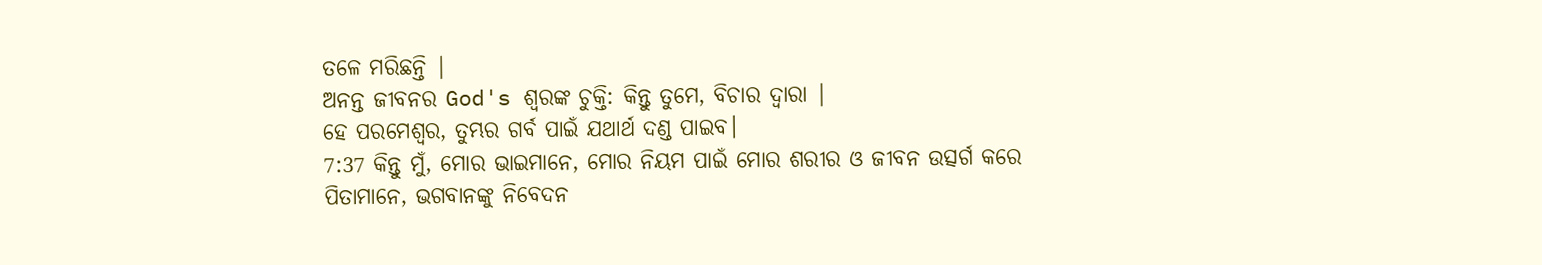ତଳେ ମରିଛନ୍ତି |
ଅନନ୍ତ ଜୀବନର God's ଶ୍ବରଙ୍କ ଚୁକ୍ତି: କିନ୍ତୁ ତୁମେ, ବିଚାର ଦ୍ୱାରା |
ହେ ପରମେଶ୍ୱର, ତୁମ୍ଭର ଗର୍ବ ପାଇଁ ଯଥାର୍ଥ ଦଣ୍ଡ ପାଇବ।
7:37 କିନ୍ତୁ ମୁଁ, ମୋର ଭାଇମାନେ, ମୋର ନିୟମ ପାଇଁ ମୋର ଶରୀର ଓ ଜୀବନ ଉତ୍ସର୍ଗ କରେ
ପିତାମାନେ, ଭଗବାନଙ୍କୁ ନିବେଦନ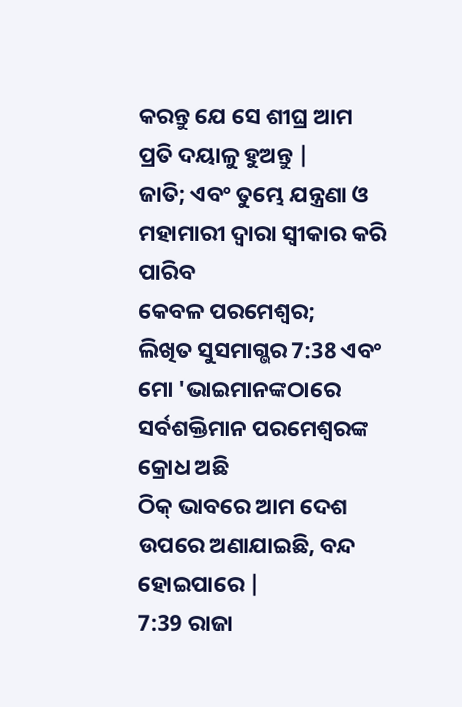କରନ୍ତୁ ଯେ ସେ ଶୀଘ୍ର ଆମ ପ୍ରତି ଦୟାଳୁ ହୁଅନ୍ତୁ |
ଜାତି; ଏବଂ ତୁମ୍ଭେ ଯନ୍ତ୍ରଣା ଓ ମହାମାରୀ ଦ୍ୱାରା ସ୍ୱୀକାର କରି ପାରିବ
କେବଳ ପରମେଶ୍ୱର;
ଲିଖିତ ସୁସମାଗ୍ଭର 7:38 ଏବଂ ମୋ 'ଭାଇମାନଙ୍କଠାରେ ସର୍ବଶକ୍ତିମାନ ପରମେଶ୍ୱରଙ୍କ କ୍ରୋଧ ଅଛି
ଠିକ୍ ଭାବରେ ଆମ ଦେଶ ଉପରେ ଅଣାଯାଇଛି, ବନ୍ଦ ହୋଇପାରେ |
7:39 ରାଜା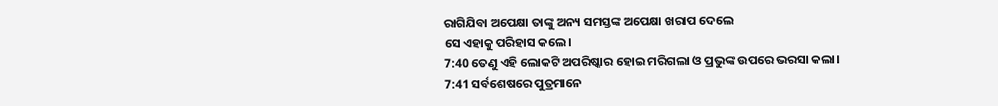ରାଗିଯିବା ଅପେକ୍ଷା ତାଙ୍କୁ ଅନ୍ୟ ସମସ୍ତଙ୍କ ଅପେକ୍ଷା ଖରାପ ଦେଲେ
ସେ ଏହାକୁ ପରିହାସ କଲେ।
7:40 ତେଣୁ ଏହି ଲୋକଟି ଅପରିଷ୍କାର ହୋଇ ମରିଗଲା ଓ ପ୍ରଭୁଙ୍କ ଉପରେ ଭରସା କଲା।
7:41 ସର୍ବଶେଷରେ ପୁତ୍ରମାନେ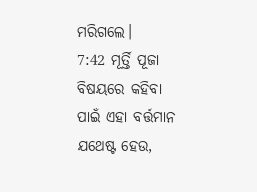ମରିଗଲେ।
7:42 ମୂର୍ତ୍ତି ପୂଜା ବିଷୟରେ କହିବା ପାଇଁ ଏହା ବର୍ତ୍ତମାନ ଯଥେଷ୍ଟ ହେଉ,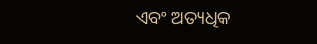ଏବଂ ଅତ୍ୟଧିକ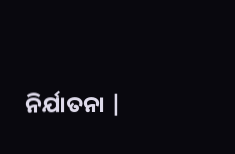ନିର୍ଯାତନା |